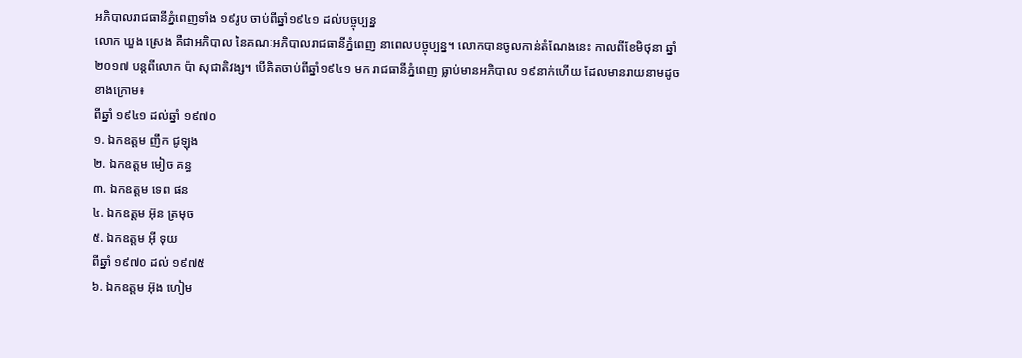អភិបាលរាជធានីភ្នំពេញទាំង ១៩រូប ចាប់ពីឆ្នាំ១៩៤១ ដល់បច្ចុប្បន្ន
លោក ឃួង ស្រេង គឺជាអភិបាល នៃគណៈអភិបាលរាជធានីភ្នំពេញ នាពេលបច្ចុប្បន្ន។ លោកបានចូលកាន់តំណែងនេះ កាលពីខែមិថុនា ឆ្នាំ២០១៧ បន្តពីលោក ប៉ា សុជាតិវង្ស។ បើគិតចាប់ពីឆ្នាំ១៩៤១ មក រាជធានីភ្នំពេញ ធ្លាប់មានអភិបាល ១៩នាក់ហើយ ដែលមានរាយនាមដូចខាងក្រោម៖
ពីឆ្នាំ ១៩៤១ ដល់ឆ្នាំ ១៩៧០
១. ឯកឧត្តម ញឹក ជូឡុង
២. ឯកឧត្តម មៀច គន្ធ
៣. ឯកឧត្តម ទេព ផន
៤. ឯកឧត្តម អ៊ុន ត្រមុច
៥. ឯកឧត្តម អ៊ី ទុយ
ពីឆ្នាំ ១៩៧០ ដល់ ១៩៧៥
៦. ឯកឧត្តម អ៊ុង ហៀម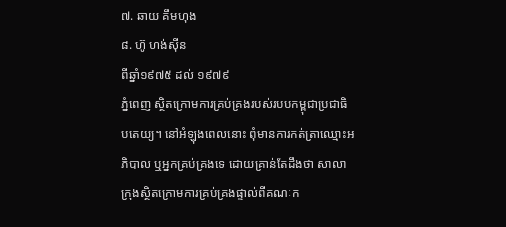៧. ឆាយ គឹមហុង
៨. ហ៊ូ ហង់ស៊ីន
ពីឆ្នាំ១៩៧៥ ដល់ ១៩៧៩
ភ្នំពេញ ស្ថិតក្រោមការគ្រប់គ្រងរបស់របបកម្ពុជាប្រជាធិបតេយ្យ។ នៅអំឡុងពេលនោះ ពុំមានការកត់ត្រាឈ្មោះអភិបាល ឬអ្នកគ្រប់គ្រងទេ ដោយគ្រាន់តែដឹងថា សាលាក្រុងស្ថិតក្រោមការគ្រប់គ្រងផ្ទាល់ពីគណៈក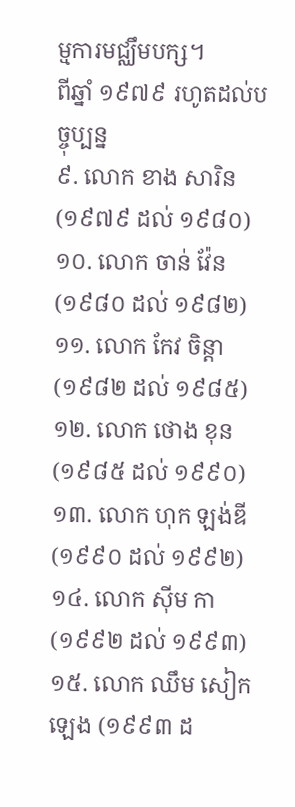ម្មការមជ្ឈឹមបក្ស។
ពីឆ្នាំ ១៩៧៩ រហូតដល់បច្ចុប្បន្ន
៩. លោក ខាង សារិន (១៩៧៩ ដល់ ១៩៨០)
១០. លោក ចាន់ វ៉ែន (១៩៨០ ដល់ ១៩៨២)
១១. លោក កែវ ចិន្តា (១៩៨២ ដល់ ១៩៨៥)
១២. លោក ថោង ខុន (១៩៨៥ ដល់ ១៩៩០)
១៣. លោក ហុក ឡង់ឌី (១៩៩០ ដល់ ១៩៩២)
១៤. លោក ស៊ីម កា (១៩៩២ ដល់ ១៩៩៣)
១៥. លោក ឈឹម សៀកឡេង (១៩៩៣ ដ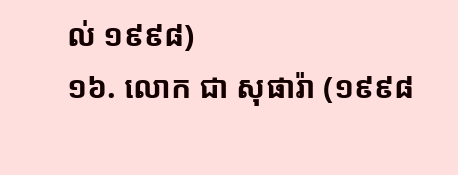ល់ ១៩៩៨)
១៦. លោក ជា សុផារ៉ា (១៩៩៨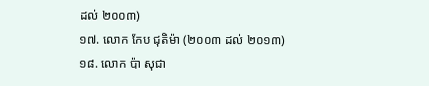ដល់ ២០០៣)
១៧. លោក កែប ជុតិម៉ា (២០០៣ ដល់ ២០១៣)
១៨. លោក ប៉ា សុជា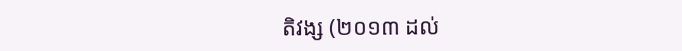តិវង្ស (២០១៣ ដល់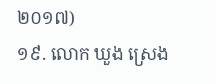២០១៧)
១៩. លោក ឃួង ស្រេង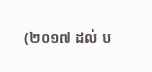(២០១៧ ដល់ ប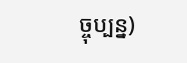ច្ចុប្បន្ន)